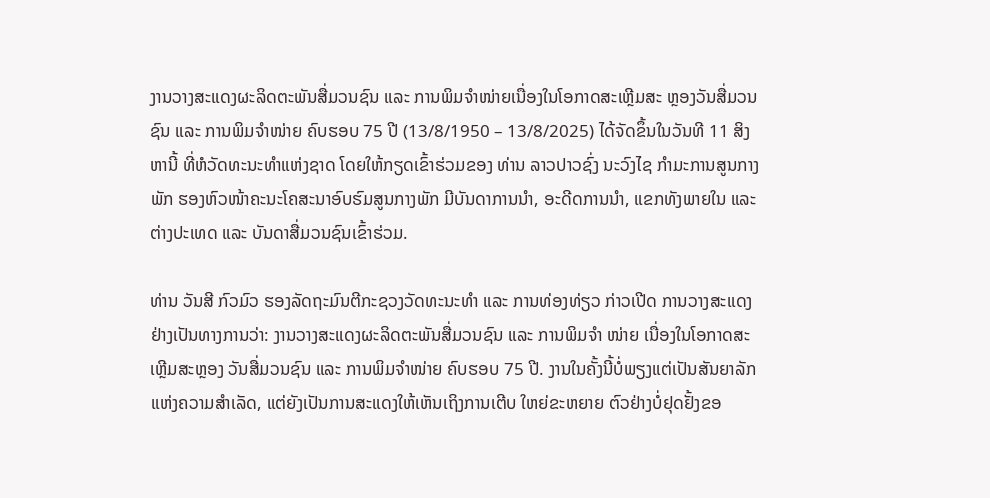ງານວາງສະແດງຜະລິດຕະພັນສື່ມວນຊົນ ແລະ ການພິມຈຳໜ່າຍເນື່ອງໃນໂອກາດສະເຫຼີມສະ ຫຼອງວັນສື່ມວນຊົນ ແລະ ການພິມຈຳໜ່າຍ ຄົບຮອບ 75 ປີ (13/8/1950 – 13/8/2025) ໄດ້ຈັດຂຶ້ນໃນວັນທີ 11 ສິງຫານີ້ ທີ່ຫໍວັດທະນະທຳແຫ່ງຊາດ ໂດຍໃຫ້ກຽດເຂົ້າຮ່ວມຂອງ ທ່ານ ລາວປາວຊົ່ງ ນະວົງໄຊ ກຳມະການສູນກາງພັກ ຮອງຫົວໜ້າຄະນະໂຄສະນາອົບຮົມສູນກາງພັກ ມີບັນດາການນໍາ, ອະດີດການນໍາ, ແຂກທັງພາຍໃນ ແລະ ຕ່າງປະເທດ ແລະ ບັນດາສື່ມວນຊົນເຂົ້າຮ່ວມ.

ທ່ານ ວັນສີ ກົວມົວ ຮອງລັດຖະມົນຕີກະຊວງວັດທະນະທຳ ແລະ ການທ່ອງທ່ຽວ ກ່າວເປີດ ການວາງສະແດງຢ່າງເປັນທາງການວ່າ: ງານວາງສະແດງຜະລິດຕະພັນສື່ມວນຊົນ ແລະ ການພິມຈຳ ໜ່າຍ ເນື່ອງໃນໂອກາດສະເຫຼີມສະຫຼອງ ວັນສື່ມວນຊົນ ແລະ ການພິມຈຳໜ່າຍ ຄົບຮອບ 75 ປີ. ງານໃນຄັ້ງນີ້ບໍ່ພຽງແຕ່ເປັນສັນຍາລັກແຫ່ງຄວາມສໍາເລັດ, ແຕ່ຍັງເປັນການສະແດງໃຫ້ເຫັນເຖິງການເຕີບ ໃຫຍ່ຂະຫຍາຍ ຕົວຢ່າງບໍ່ຢຸດຢັ້ງຂອ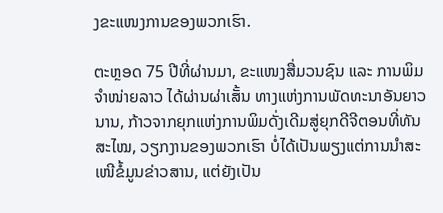ງຂະແໜງການຂອງພວກເຮົາ.

ຕະຫຼອດ 75 ປີທີ່ຜ່ານມາ, ຂະແໜງສື່ມວນຊົນ ແລະ ການພິມຈຳໜ່າຍລາວ ໄດ້ຜ່ານຜ່າເສັ້ນ ທາງແຫ່ງການພັດທະນາອັນຍາວນານ, ກ້າວຈາກຍຸກແຫ່ງການພິມດັ່ງເດີມສູ່ຍຸກດີຈີຕອນທີ່ທັນສະໄໝ, ວຽກງານຂອງພວກເຮົາ ບໍ່ໄດ້ເປັນພຽງແຕ່ການນໍາສະເໜີຂໍ້ມູນຂ່າວສານ, ແຕ່ຍັງເປັນ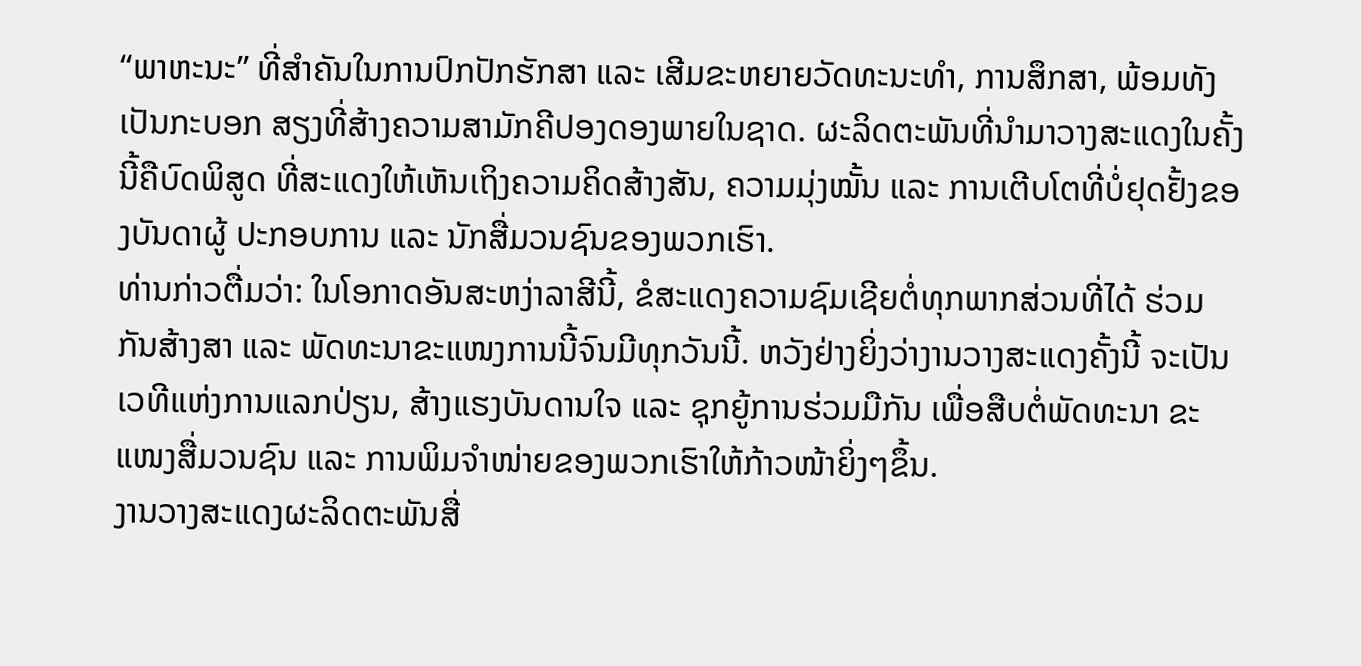“ພາຫະນະ” ທີ່ສໍາຄັນໃນການປົກປັກຮັກສາ ແລະ ເສີມຂະຫຍາຍວັດທະນະທຳ, ການສຶກສາ, ພ້ອມທັງເປັນກະບອກ ສຽງທີ່ສ້າງຄວາມສາມັກຄີປອງດອງພາຍໃນຊາດ. ຜະລິດຕະພັນທີ່ນໍາມາວາງສະແດງໃນຄັ້ງນີ້ຄືບົດພິສູດ ທີ່ສະແດງໃຫ້ເຫັນເຖິງຄວາມຄິດສ້າງສັນ, ຄວາມມຸ່ງໝັ້ນ ແລະ ການເຕີບໂຕທີ່ບໍ່ຢຸດຢັ້ງຂອງບັນດາຜູ້ ປະກອບການ ແລະ ນັກສື່ມວນຊົນຂອງພວກເຮົາ.
ທ່ານກ່າວຕື່ມວ່າ: ໃນໂອກາດອັນສະຫງ່າລາສີນີ້, ຂໍສະແດງຄວາມຊົມເຊີຍຕໍ່ທຸກພາກສ່ວນທີ່ໄດ້ ຮ່ວມກັນສ້າງສາ ແລະ ພັດທະນາຂະແໜງການນີ້ຈົນມີທຸກວັນນີ້. ຫວັງຢ່າງຍິ່ງວ່າງານວາງສະແດງຄັ້ງນີ້ ຈະເປັນເວທີແຫ່ງການແລກປ່ຽນ, ສ້າງແຮງບັນດານໃຈ ແລະ ຊຸກຍູ້ການຮ່ວມມືກັນ ເພື່ອສືບຕໍ່ພັດທະນາ ຂະແໜງສື່ມວນຊົນ ແລະ ການພິມຈຳໜ່າຍຂອງພວກເຮົາໃຫ້ກ້າວໜ້າຍິ່ງໆຂຶ້ນ.
ງານວາງສະແດງຜະລິດຕະພັນສື່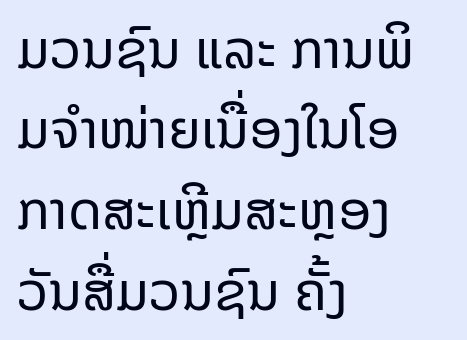ມວນຊົນ ແລະ ການພິມຈຳໜ່າຍເນື່ອງໃນໂອກາດສະເຫຼີມສະຫຼອງ ວັນສື່ມວນຊົນ ຄັ້ງ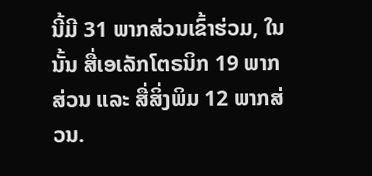ນີ້ມີ 31 ພາກສ່ວນເຂົ້າຮ່ວມ, ໃນນັ້ນ ສື່ເອເລັກໂຕຣນິກ 19 ພາກສ່ວນ ແລະ ສື່ສິ່ງພິມ 12 ພາກສ່ວນ.